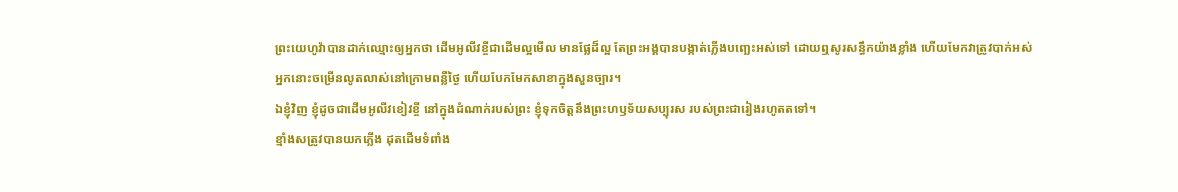ព្រះយេហូវ៉ាបានដាក់ឈ្មោះឲ្យអ្នកថា ដើមអូលីវខ្ចីជាដើមល្អមើល មានផ្លែដ៏ល្អ តែព្រះអង្គបានបង្កាត់ភ្លើងបញ្ឆេះអស់ទៅ ដោយឮសូរសន្ធឹកយ៉ាងខ្លាំង ហើយមែកវាត្រូវបាក់អស់
អ្នកនោះចម្រើនលូតលាស់នៅក្រោមពន្លឺថ្ងៃ ហើយបែកមែកសាខាក្នុងសួនច្បារ។
ឯខ្ញុំវិញ ខ្ញុំដូចជាដើមអូលីវខៀវខ្ចី នៅក្នុងដំណាក់របស់ព្រះ ខ្ញុំទុកចិត្តនឹងព្រះហឫទ័យសប្បុរស របស់ព្រះជារៀងរហូតតទៅ។
ខ្មាំងសត្រូវបានយកភ្លើង ដុតដើមទំពាំង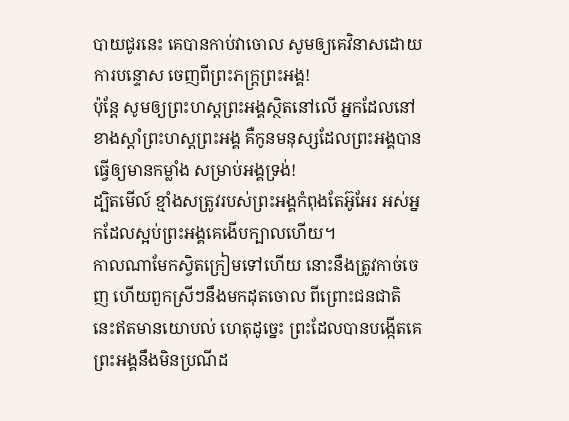បាយជូរនេះ គេបានកាប់វាចោល សូមឲ្យគេវិនាសដោយការបន្ទោស ចេញពីព្រះភក្ត្រព្រះអង្គ!
ប៉ុន្ដែ សូមឲ្យព្រះហស្តព្រះអង្គស្ថិតនៅលើ អ្នកដែលនៅខាងស្ដាំព្រះហស្តព្រះអង្គ គឺកូនមនុស្សដែលព្រះអង្គបានធ្វើឲ្យមានកម្លាំង សម្រាប់អង្គទ្រង់!
ដ្បិតមើល៍ ខ្មាំងសត្រូវរបស់ព្រះអង្គកំពុងតែអ៊ូអែរ អស់អ្នកដែលស្អប់ព្រះអង្គគេងើបក្បាលហើយ។
កាលណាមែកស្វិតក្រៀមទៅហើយ នោះនឹងត្រូវកាច់ចេញ ហើយពួកស្រីៗនឹងមកដុតចោល ពីព្រោះជនជាតិនេះឥតមានយោបល់ ហេតុដូច្នេះ ព្រះដែលបានបង្កើតគេ ព្រះអង្គនឹងមិនប្រណីដ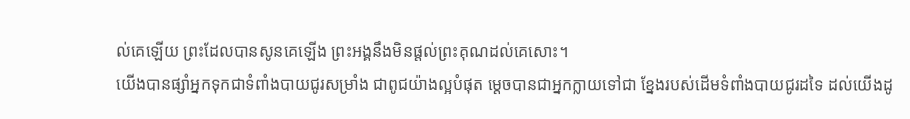ល់គេឡើយ ព្រះដែលបានសូនគេឡើង ព្រះអង្គនឹងមិនផ្តល់ព្រះគុណដល់គេសោះ។
យើងបានផ្សាំអ្នកទុកជាទំពាំងបាយជូរសម្រាំង ជាពូជយ៉ាងល្អបំផុត ម្តេចបានជាអ្នកក្លាយទៅជា ខ្នែងរបស់ដើមទំពាំងបាយជូរដទៃ ដល់យើងដូ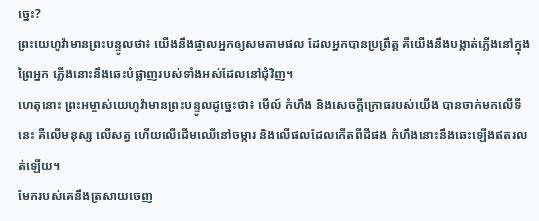ច្នេះ?
ព្រះយេហូវ៉ាមានព្រះបន្ទូលថា៖ យើងនឹងផ្ចាលអ្នកឲ្យសមតាមផល ដែលអ្នកបានប្រព្រឹត្ត គឺយើងនឹងបង្កាត់ភ្លើងនៅក្នុងព្រៃអ្នក ភ្លើងនោះនឹងឆេះបំផ្លាញរបស់ទាំងអស់ដែលនៅជុំវិញ។
ហេតុនោះ ព្រះអម្ចាស់យេហូវ៉ាមានព្រះបន្ទូលដូច្នេះថា៖ មើល៍ កំហឹង និងសេចក្ដីក្រោធរបស់យើង បានចាក់មកលើទីនេះ គឺលើមនុស្ស លើសត្វ ហើយលើដើមឈើនៅចម្ការ និងលើផលដែលកើតពីដីផង កំហឹងនោះនឹងឆេះឡើងឥតរលត់ឡើយ។
មែករបស់គេនឹងត្រសាយចេញ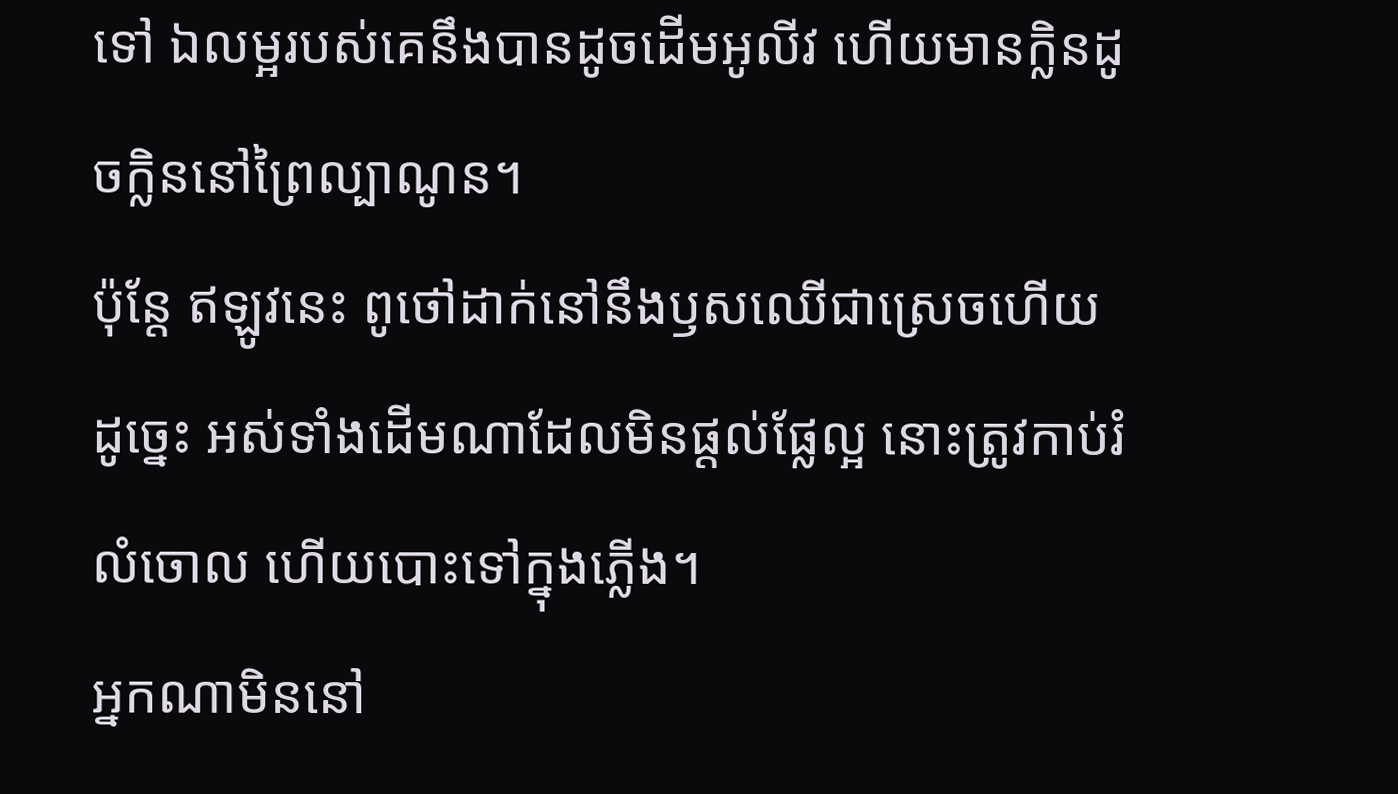ទៅ ឯលម្អរបស់គេនឹងបានដូចដើមអូលីវ ហើយមានក្លិនដូចក្លិននៅព្រៃល្បាណូន។
ប៉ុន្តែ ឥឡូវនេះ ពូថៅដាក់នៅនឹងឫសឈើជាស្រេចហើយ ដូច្នេះ អស់ទាំងដើមណាដែលមិនផ្តល់ផ្លែល្អ នោះត្រូវកាប់រំលំចោល ហើយបោះទៅក្នុងភ្លើង។
អ្នកណាមិននៅ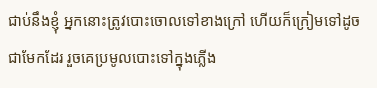ជាប់នឹងខ្ញុំ អ្នកនោះត្រូវបោះចោលទៅខាងក្រៅ ហើយក៏ក្រៀមទៅដូចជាមែកដែរ រួចគេប្រមូលបោះទៅក្នុងភ្លើង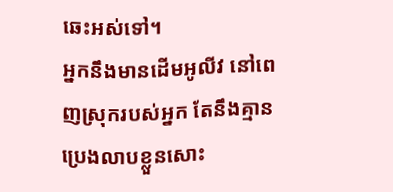ឆេះអស់ទៅ។
អ្នកនឹងមានដើមអូលីវ នៅពេញស្រុករបស់អ្នក តែនឹងគ្មានប្រេងលាបខ្លួនសោះ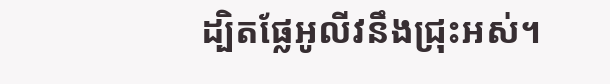ដ្បិតផ្លែអូលីវនឹងជ្រុះអស់។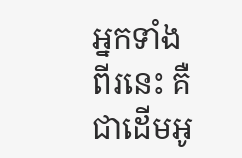អ្នកទាំងពីរនេះ គឺជាដើមអូ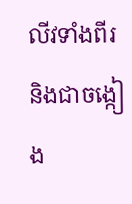លីវទាំងពីរ និងជាចង្កៀង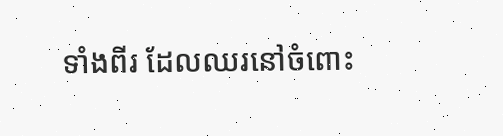ទាំងពីរ ដែលឈរនៅចំពោះ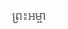ព្រះអម្ចា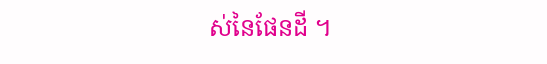ស់នៃផែនដី ។